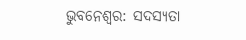ଭୁବନେଶ୍ୱର: ସଦସ୍ୟତା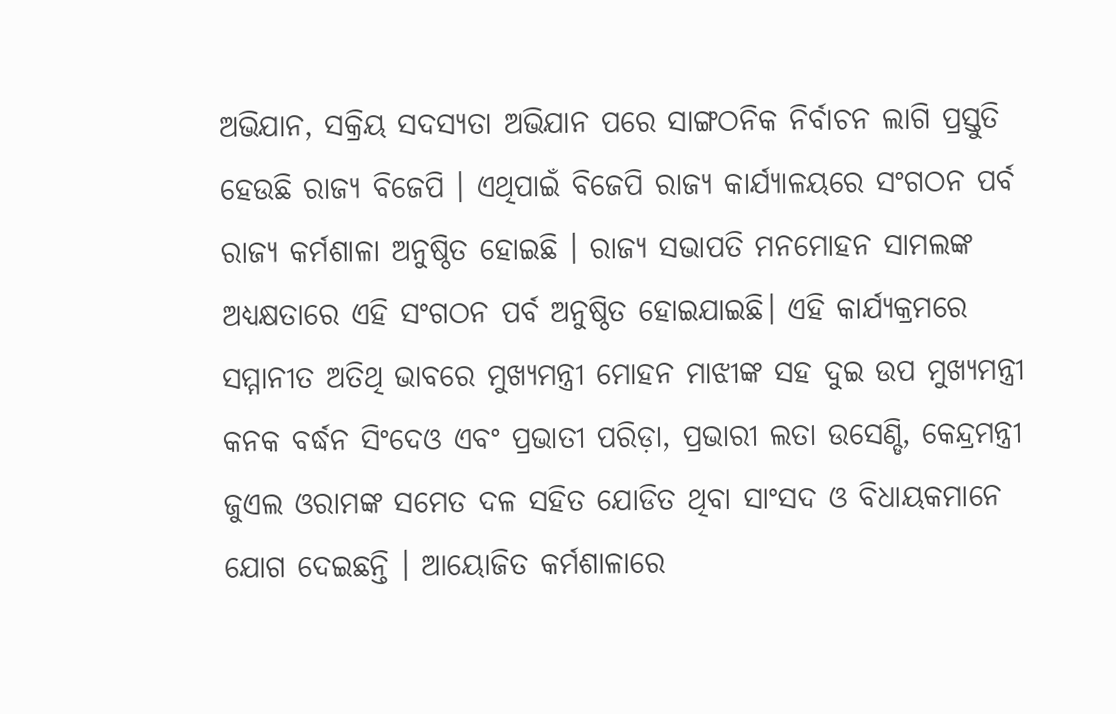ଅଭିଯାନ, ସକ୍ରିୟ ସଦସ୍ୟତା ଅଭିଯାନ ପରେ ସାଙ୍ଗଠନିକ ନିର୍ବାଚନ ଲାଗି ପ୍ରସ୍ତୁତି ହେଉଛି ରାଜ୍ୟ ବିଜେପି । ଏଥିପାଇଁ ବିଜେପି ରାଜ୍ୟ କାର୍ଯ୍ୟାଳୟରେ ସଂଗଠନ ପର୍ବ ରାଜ୍ୟ କର୍ମଶାଳା ଅନୁଷ୍ଠିତ ହୋଇଛି । ରାଜ୍ୟ ସଭାପତି ମନମୋହନ ସାମଲଙ୍କ ଅଧ୍ୟକ୍ଷତାରେ ଏହି ସଂଗଠନ ପର୍ବ ଅନୁଷ୍ଠିତ ହୋଇଯାଇଛି। ଏହି କାର୍ଯ୍ୟକ୍ରମରେ ସମ୍ମାନୀତ ଅତିଥି ଭାବରେ ମୁଖ୍ୟମନ୍ତ୍ରୀ ମୋହନ ମାଝୀଙ୍କ ସହ ଦୁଇ ଉପ ମୁଖ୍ୟମନ୍ତ୍ରୀ କନକ ବର୍ଦ୍ଧନ ସିଂଦେଓ ଏବଂ ପ୍ରଭାତୀ ପରିଡ଼ା, ପ୍ରଭାରୀ ଲତା ଉସେଣ୍ଡି, କେନ୍ଦ୍ରମନ୍ତ୍ରୀ ଜୁଏଲ ଓରାମଙ୍କ ସମେତ ଦଳ ସହିତ ଯୋଡିତ ଥିବା ସାଂସଦ ଓ ବିଧାୟକମାନେ ଯୋଗ ଦେଇଛନ୍ତି । ଆୟୋଜିତ କର୍ମଶାଳାରେ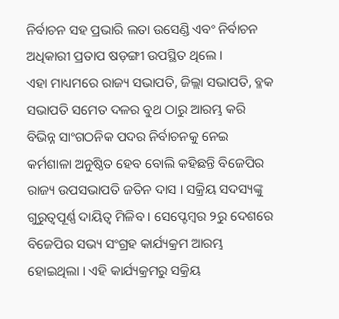ନିର୍ବାଚନ ସହ ପ୍ରଭାରି ଲତା ଉସେଣ୍ଡି ଏବଂ ନିର୍ବାଚନ ଅଧିକାରୀ ପ୍ରତାପ ଷଡ଼ଙ୍ଗୀ ଉପସ୍ଥିତ ଥିଲେ ।
ଏହା ମାଧ୍ୟମରେ ରାଜ୍ୟ ସଭାପତି, ଜିଲ୍ଲା ସଭାପତି, ବ୍ଳକ ସଭାପତି ସମେତ ଦଳର ବୁଥ ଠାରୁ ଆରମ୍ଭ କରି ବିଭିନ୍ନ ସାଂଗଠନିକ ପଦର ନିର୍ବାଚନକୁ ନେଇ କର୍ମଶାଳା ଅନୁଷ୍ଠିତ ହେବ ବୋଲି କହିଛନ୍ତି ବିଜେପିର ରାଜ୍ୟ ଉପସଭାପତି ଜତିନ ଦାସ । ସକ୍ରିୟ ସଦସ୍ୟଙ୍କୁ ଗୁରୁତ୍ୱପୂର୍ଣ୍ଣ ଦାୟିତ୍ୱ ମିଳିବ । ସେପ୍ଟେମ୍ବର ୨ରୁ ଦେଶରେ ବିଜେପିର ସଭ୍ୟ ସଂଗ୍ରହ କାର୍ଯ୍ୟକ୍ରମ ଆରମ୍ଭ ହୋଇଥିଲା । ଏହି କାର୍ଯ୍ୟକ୍ରମରୁ ସକ୍ରିୟ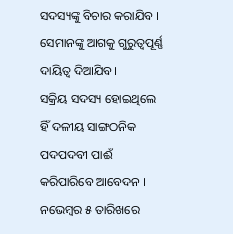ସଦସ୍ୟଙ୍କୁ ବିଚାର କରାଯିବ । ସେମାନଙ୍କୁ ଆଗକୁ ଗୁରୁତ୍ୱପୂର୍ଣ୍ଣ ଦାୟିତ୍ୱ ଦିଆଯିବ।
ସକ୍ରିୟ ସଦସ୍ୟ ହୋଇଥିଲେ ହିଁ ଦଳୀୟ ସାଙ୍ଗଠନିକ ପଦପଦବୀ ପାଈଁ କରିପାରିବେ ଆବେଦନ । ନଭେମ୍ବର ୫ ତାରିଖରେ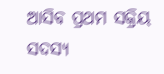ଆସିବ ପ୍ରଥମ ସକ୍ରିୟ ସଦସ୍ୟ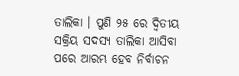ତାଲିକା । ପୁଣି ୨୫ ରେ ଦ୍ଵିତୀୟ ସକ୍ରିୟ ସଦସ୍ୟ ତାଲିକା ଆସିବା ପରେ ଆରମ୍ଭ ହେବ ନିର୍ବାଚନ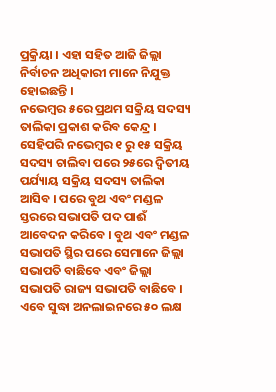ପ୍ରକ୍ରିୟା । ଏହା ସହିତ ଆଜି ଜିଲ୍ଲା ନିର୍ବାଚନ ଅଧିକାରୀ ମାନେ ନିଯୁକ୍ତ ହୋଇଛନ୍ତି ।
ନଭେମ୍ବର ୫ରେ ପ୍ରଥମ ସକ୍ରିୟ ସଦସ୍ୟ ତାଲିକା ପ୍ରକାଶ କରିବ କେନ୍ଦ୍ର । ସେହିପରି ନଭେମ୍ବର ୧ ରୁ ୧୫ ସକ୍ରିୟ ସଦସ୍ୟ ଚାଲିବା ପରେ ୨୫ରେ ଦ୍ଵିତୀୟ ପର୍ଯ୍ୟାୟ ସକ୍ରିୟ ସଦସ୍ୟ ତାଲିକା ଆସିବ । ପରେ ବୁଥ ଏବଂ ମଣ୍ଡଳ ସ୍ତରରେ ସଭାପତି ପଦ ପାଈଁ ଆବେଦନ କରିବେ । ବୁଥ ଏବଂ ମଣ୍ଡଳ ସଭାପତି ସ୍ଥିର ପରେ ସେମାନେ ଜିଲ୍ଲା ସଭାପତି ବାଛିବେ ଏବଂ ଜିଲ୍ଲା ସଭାପତି ରାଜ୍ୟ ସଭାପତି ବାଛିବେ ।
ଏବେ ସୁଦ୍ଧା ଅନଲାଇନରେ ୫୦ ଲକ୍ଷ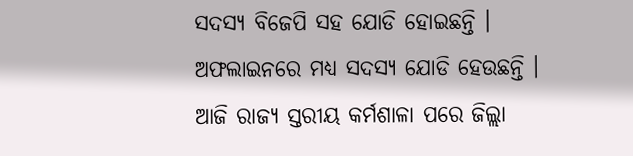ସଦସ୍ୟ ବିଜେପି ସହ ଯୋଡି ହୋଇଛନ୍ତି । ଅଫଲାଇନରେ ମଧ୍ୟ ସଦସ୍ୟ ଯୋଡି ହେଉଛନ୍ତି । ଆଜି ରାଜ୍ୟ ସ୍ତରୀୟ କର୍ମଶାଳା ପରେ ଜିଲ୍ଲା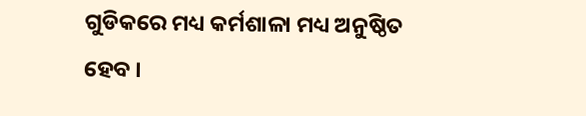ଗୁଡିକରେ ମଧ୍ୟ କର୍ମଶାଳା ମଧ୍ୟ ଅନୁଷ୍ଠିତ ହେବ ।